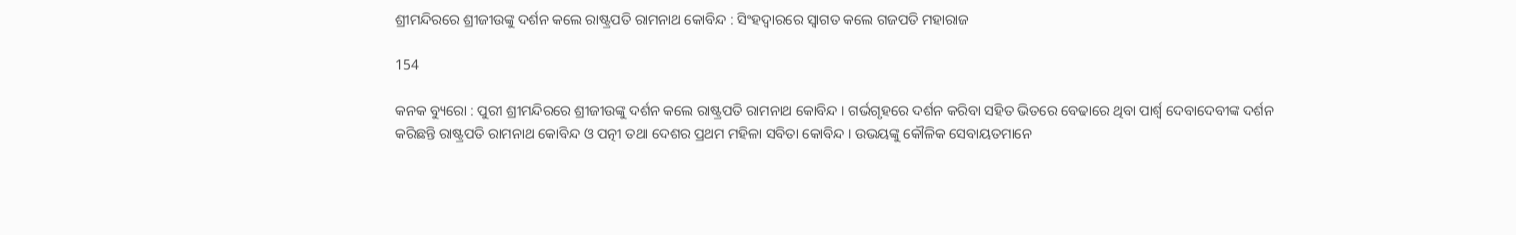ଶ୍ରୀମନ୍ଦିରରେ ଶ୍ରୀଜୀଉଙ୍କୁ ଦର୍ଶନ କଲେ ରାଷ୍ଟ୍ରପତି ରାମନାଥ କୋବିନ୍ଦ : ସିଂହଦ୍ୱାରରେ ସ୍ୱାଗତ କଲେ ଗଜପତି ମହାରାଜ

154

କନକ ବ୍ୟୁରୋ : ପୁରୀ ଶ୍ରୀମନ୍ଦିରରେ ଶ୍ରୀଜୀଉଙ୍କୁ ଦର୍ଶନ କଲେ ରାଷ୍ଟ୍ରପତି ରାମନାଥ କୋବିନ୍ଦ । ଗର୍ଭଗୃହରେ ଦର୍ଶନ କରିବା ସହିତ ଭିତରେ ବେଢାରେ ଥିବା ପାର୍ଶ୍ୱ ଦେବାଦେବୀଙ୍କ ଦର୍ଶନ କରିଛନ୍ତି ରାଷ୍ଟ୍ରପତି ରାମନାଥ କୋବିନ୍ଦ ଓ ପତ୍ନୀ ତଥା ଦେଶର ପ୍ରଥମ ମହିଳା ସବିତା କୋବିନ୍ଦ । ଉଭୟଙ୍କୁ କୌଳିକ ସେବାୟତମାନେ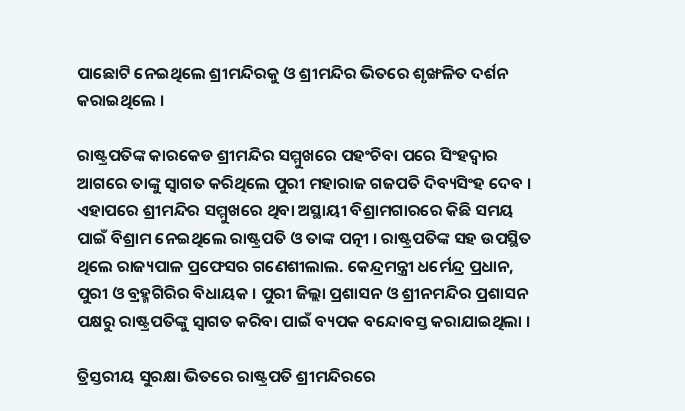ପାଛୋଟି ନେଇଥିଲେ ଶ୍ରୀମନ୍ଦିରକୁ ଓ ଶ୍ରୀମନ୍ଦିର ଭିତରେ ଶୃଙ୍ଖଳିତ ଦର୍ଶନ କରାଇଥିଲେ ।

ରାଷ୍ଟ୍ରପତିଙ୍କ କାରକେଡ ଶ୍ରୀମନ୍ଦିର ସମ୍ମୁଖରେ ପହଂଚିବା ପରେ ସିଂହଦ୍ୱାର ଆଗରେ ତାଙ୍କୁ ସ୍ୱାଗତ କରିଥିଲେ ପୁରୀ ମହାରାଜ ଗଜପତି ଦିବ୍ୟସିଂହ ଦେବ । ଏହାପରେ ଶ୍ରୀମନ୍ଦିର ସମ୍ମୁଖରେ ଥିବା ଅସ୍ଥାୟୀ ବିଶ୍ରାମଗାରରେ କିଛି ସମୟ ପାଇଁ ବିଶ୍ରାମ ନେଇଥିଲେ ରାଷ୍ଟ୍ରପତି ଓ ତାଙ୍କ ପତ୍ନୀ । ରାଷ୍ଟ୍ରପତିଙ୍କ ସହ ଉପସ୍ଥିତ ଥିଲେ ରାଜ୍ୟପାଳ ପ୍ରଫେସର ଗଣେଶୀଲାଲ. କେନ୍ଦ୍ରମନ୍ତ୍ରୀ ଧର୍ମେନ୍ଦ୍ର ପ୍ରଧାନ, ପୁରୀ ଓ ବ୍ରହ୍ମଗିରିର ବିଧାୟକ । ପୁରୀ ଜିଲ୍ଲା ପ୍ରଶାସନ ଓ ଶ୍ରୀନମନ୍ଦିର ପ୍ରଶାସନ ପକ୍ଷରୁ ରାଷ୍ଟ୍ରପତିଙ୍କୁ ସ୍ୱାଗତ କରିବା ପାଇଁ ବ୍ୟପକ ବନ୍ଦୋବସ୍ତ କରାଯାଇଥିଲା ।

ତ୍ରିସ୍ତରୀୟ ସୁରକ୍ଷା ଭିତରେ ରାଷ୍ଟ୍ରପତି ଶ୍ରୀମନ୍ଦିରରେ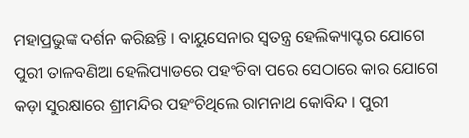ମହାପ୍ରଭୁଙ୍କ ଦର୍ଶନ କରିଛନ୍ତି । ବାୟୁସେନାର ସ୍ୱତନ୍ତ୍ର ହେଲିକ୍ୟାପ୍ଟର ଯୋଗେ ପୁରୀ ତାଳବଣିଆ ହେଲିପ୍ୟାଡରେ ପହଂଚିବା ପରେ ସେଠାରେ କାର ଯୋଗେ କଡ଼ା ସୁରକ୍ଷାରେ ଶ୍ରୀମନ୍ଦିର ପହଂଚିଥିଲେ ରାମନାଥ କୋବିନ୍ଦ । ପୁରୀ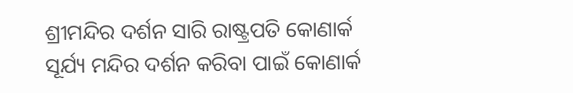ଶ୍ରୀମନ୍ଦିର ଦର୍ଶନ ସାରି ରାଷ୍ଟ୍ରପତି କୋଣାର୍କ ସୂର୍ଯ୍ୟ ମନ୍ଦିର ଦର୍ଶନ କରିବା ପାଇଁ କୋଣାର୍କ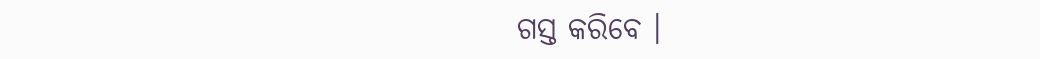ଗସ୍ତ କରିବେ ।